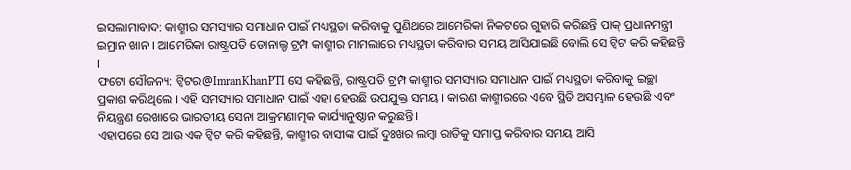ଇସଲାମାବାଦ: କାଶ୍ମୀର ସମସ୍ୟାର ସମାଧାନ ପାଇଁ ମଧ୍ୟସ୍ଥତା କରିବାକୁ ପୁଣିଥରେ ଆମେରିକା ନିକଟରେ ଗୁହାରି କରିଛନ୍ତି ପାକ୍ ପ୍ରଧାନମନ୍ତ୍ରୀ ଇମ୍ରାନ ଖାନ । ଆମେରିକା ରାଷ୍ଟ୍ରପତି ଡୋନାଲ୍ଡ ଟ୍ରମ୍ପ କାଶ୍ମୀର ମାମଲାରେ ମଧ୍ୟସ୍ଥତା କରିବାର ସମୟ ଆସିଯାଇଛି ବୋଲି ସେ ଟ୍ବିଟ କରି କହିଛନ୍ତି ।
ଫଟୋ ସୌଜନ୍ୟ: ଟ୍ବିଟର@ImranKhanPTI ସେ କହିଛନ୍ତି, ରାଷ୍ଟ୍ରପତି ଟ୍ରମ୍ପ କାଶ୍ମୀର ସମସ୍ୟାର ସମାଧାନ ପାଇଁ ମଧ୍ୟସ୍ଥତା କରିବାକୁ ଇଚ୍ଛା ପ୍ରକାଶ କରିଥିଲେ । ଏହି ସମସ୍ୟାର ସମାଧାନ ପାଇଁ ଏହା ହେଉଛି ଉପଯୁକ୍ତ ସମୟ । କାରଣ କାଶ୍ମୀରରେ ଏବେ ସ୍ଥିତି ଅସମ୍ଭାଳ ହେଉଛି ଏବଂ ନିୟନ୍ତ୍ରଣ ରେଖାରେ ଭାରତୀୟ ସେନା ଆକ୍ରମଣାତ୍ମକ କାର୍ଯ୍ୟାନୁଷ୍ଠାନ କରୁଛନ୍ତି।
ଏହାପରେ ସେ ଆଉ ଏକ ଟ୍ବିଟ କରି କହିଛନ୍ତି, କାଶ୍ମୀର ବାସୀଙ୍କ ପାଇଁ ଦୁଃଖର ଲମ୍ବା ରାତିକୁ ସମାପ୍ତ କରିବାର ସମୟ ଆସି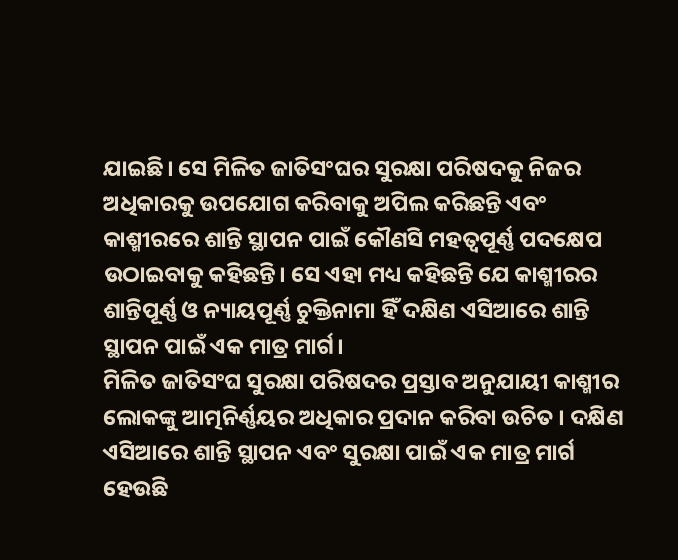ଯାଇଛି। ସେ ମିଳିତ ଜାତିସଂଘର ସୁରକ୍ଷା ପରିଷଦକୁ ନିଜର ଅଧିକାରକୁ ଉପଯୋଗ କରିବାକୁ ଅପିଲ କରିଛନ୍ତି ଏବଂ କାଶ୍ମୀରରେ ଶାନ୍ତି ସ୍ଥାପନ ପାଇଁ କୌଣସି ମହତ୍ଵପୂର୍ଣ୍ଣ ପଦକ୍ଷେପ ଉଠାଇବାକୁ କହିଛନ୍ତି। ସେ ଏହା ମଧ୍ୟ କହିଛନ୍ତି ଯେ କାଶ୍ମୀରର ଶାନ୍ତିପୂର୍ଣ୍ଣ ଓ ନ୍ୟାୟପୂର୍ଣ୍ଣ ଚୁକ୍ତିନାମା ହିଁ ଦକ୍ଷିଣ ଏସିଆରେ ଶାନ୍ତି ସ୍ଥାପନ ପାଇଁ ଏକ ମାତ୍ର ମାର୍ଗ।
ମିଳିତ ଜାତିସଂଘ ସୁରକ୍ଷା ପରିଷଦର ପ୍ରସ୍ତାବ ଅନୁଯାୟୀ କାଶ୍ମୀର ଲୋକଙ୍କୁ ଆତ୍ମନିର୍ଣ୍ଣୟର ଅଧିକାର ପ୍ରଦାନ କରିବା ଉଚିତ । ଦକ୍ଷିଣ ଏସିଆରେ ଶାନ୍ତି ସ୍ଥାପନ ଏବଂ ସୁରକ୍ଷା ପାଇଁ ଏକ ମାତ୍ର ମାର୍ଗ ହେଉଛି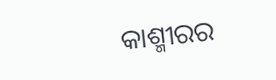କାଶ୍ମୀରର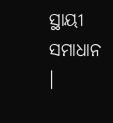ସ୍ଥାୟୀ ସମାଧାନ ।